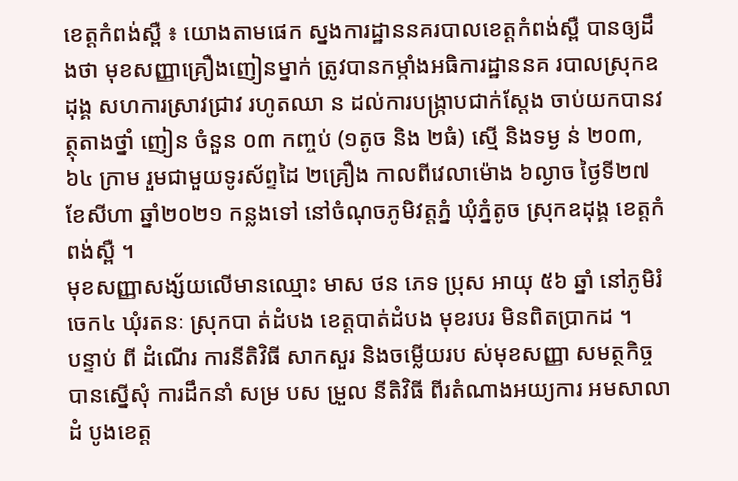ខេត្តកំពង់ស្ពឺ ៖ យោងតាមផេក ស្នងការដ្ឋាននគរបាលខេត្តកំពង់ស្ពឺ បានឲ្យដឹងថា មុខសញ្ញាគ្រឿងញៀនម្នាក់ ត្រូវបានកម្កាំងអធិការដ្ឋាននគ របាលស្រុកឧដុង្គ សហការស្រាវជ្រាវ រហូតឈា ន ដល់ការបង្រ្កាបជាក់ស្ដែង ចាប់យកបានវត្ថុតាងថ្នាំ ញៀន ចំនួន ០៣ កញ្ចប់ (១តូច និង ២ធំ) ស្មើ និងទម្ង ន់ ២០៣,៦៤ ក្រាម រួមជាមួយទូរស័ព្ទដៃ ២គ្រឿង កាលពីវេលាម៉ោង ៦ល្ងាច ថ្ងៃទី២៧ ខែសីហា ឆ្នាំ២០២១ កន្លងទៅ នៅចំណុចភូមិវត្តភ្នំ ឃុំភ្នំតូច ស្រុកឧដុង្គ ខេត្ដកំពង់ស្ពឺ ។
មុខសញ្ញាសង្ស័យលើមានឈ្មោះ មាស ថន ភេទ ប្រុស អាយុ ៥៦ ឆ្នាំ នៅភូមិរំចេក៤ ឃុំរតនៈ ស្រុកបា ត់ដំបង ខេត្តបាត់ដំបង មុខរបរ មិនពិតប្រាកដ ។
បន្ទាប់ ពី ដំណើរ ការនីតិវិធី សាកសួរ និងចម្លើយរប ស់មុខសញ្ញា សមត្ថកិច្ច បានស្នើសុំ ការដឹកនាំ សម្រ បស ម្រួល នីតិវិធី ពីរតំណាងអយ្យការ អមសាលាដំ បូងខេត្ដ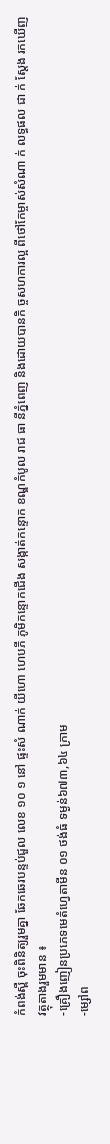កំពង់ស្ពឺ ចុះពិនិត្យរួមគ្នា ឆែកឆេរបន្ទប់ជួល លេខ ១០ ១ នៅ ផ្ទះសំ ណាក់ យីហោ ហេបភី ភូមិកន្ទោកជើង សង្កាត់កន្ទោក ខណ្ឌកំបូល រាជ ធា នីភ្នំពេញ និងដោយបានកិ ច្ចសហការល្អ ពីថៅកែម្ចាស់សំណា ក់ លទ្ធផល ជា ក់ ស្ដែង រកឃើញ វត្ថុតាងរួមមាន ៖
-គ្រឿងញៀនប្រភេទមេតំហ្វេតាមីន ០១ ថង់ធំ ទម្ងន់៦៧៣,៦៤ ក្រាម
-ម្សៅព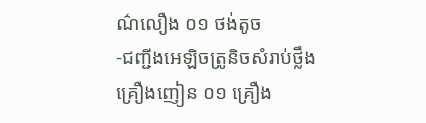ណ៌លឿង ០១ ថង់តូច
-ជញ្ជីងអេឡិចត្រូនិចសំរាប់ថ្លឹងគ្រឿងញៀន ០១ គ្រឿង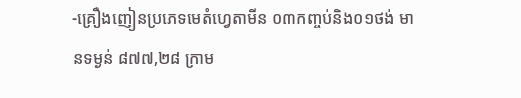-គ្រឿងញៀនប្រភេទមេតំហ្វេតាមីន ០៣កញ្ចប់និង០១ថង់ មានទម្ងន់ ៨៧៧,២៨ ក្រាម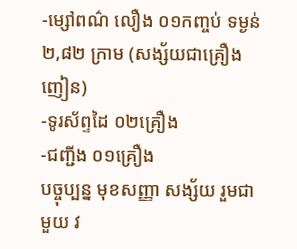-ម្សៅពណ៌ លឿង ០១កញ្ចប់ ទម្ងន់ ២,៨២ ក្រាម (សង្ស័យជាគ្រឿងញៀន)
-ទូរស័ព្ទដៃ ០២គ្រឿង
-ជញ្ជីង ០១គ្រឿង
បច្ចុប្បន្ន មុខសញ្ញា សង្ស័យ រួមជាមួយ វ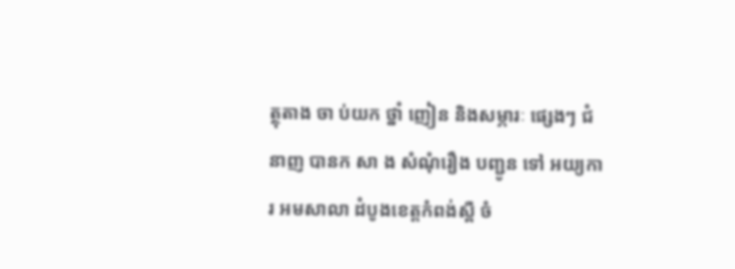ត្ថុតាង ចា ប់យក ថ្នាំ ញៀន និងសម្ភារៈ ផ្សេងៗ ជំនាញ បានក សា ង សំណុំរឿង បញ្ជូន ទៅ អយ្យការ អមសាលា ដំបូងខេត្ដកំពង់ស្ពឺ ចំ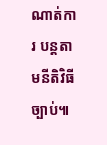ណាត់ការ បន្ដតាមនីតិវិធីច្បាប់៕